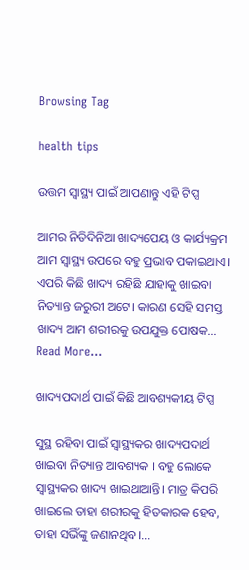Browsing Tag

health tips

ଉତ୍ତମ ସ୍ୱାସ୍ଥ୍ୟ ପାଇଁ ଆପଣାନ୍ତୁ ଏହି ଟିପ୍ସ

ଆମର ନିତିଦିନିଆ ଖାଦ୍ୟପେୟ ଓ କାର୍ଯ୍ୟକ୍ରମ ଆମ ସ୍ୱାସ୍ଥ୍ୟ ଉପରେ ବହୁ ପ୍ରଭାବ ପକାଇଥାଏ। ଏପରି କିଛି ଖାଦ୍ୟ ରହିଛି ଯାହାକୁ ଖାଇବା ନିତ୍ୟାନ୍ତ ଜରୁରୀ ଅଟେ। କାରଣ ସେହି ସମସ୍ତ ଖାଦ୍ୟ ଆମ ଶରୀରକୁ ଉପଯୁକ୍ତ ପୋଷକ…
Read More...

ଖାଦ୍ୟପଦାର୍ଥ ପାଇଁ କିଛି ଆବଶ୍ୟକୀୟ ଟିପ୍ସ

ସୁସ୍ଥ ରହିବା ପାଇଁ ସ୍ୱାସ୍ଥ୍ୟକର ଖାଦ୍ୟପଦାର୍ଥ ଖାଇବା ନିତ୍ୟାନ୍ତ ଆବଶ୍ୟକ । ବହୁ ଲୋକେ ସ୍ୱାସ୍ଥ୍ୟକର ଖାଦ୍ୟ ଖାଇଥାଆନ୍ତି। ମାତ୍ର କିପରି ଖାଇଲେ ତାହା ଶରୀରକୁ ହିତକାରକ ହେବ, ତାହା ସଭିଁଙ୍କୁ ଜଣାନଥିବ।…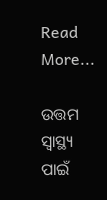Read More...

ଉତ୍ତମ ସ୍ୱାସ୍ଥ୍ୟ ପାଇଁ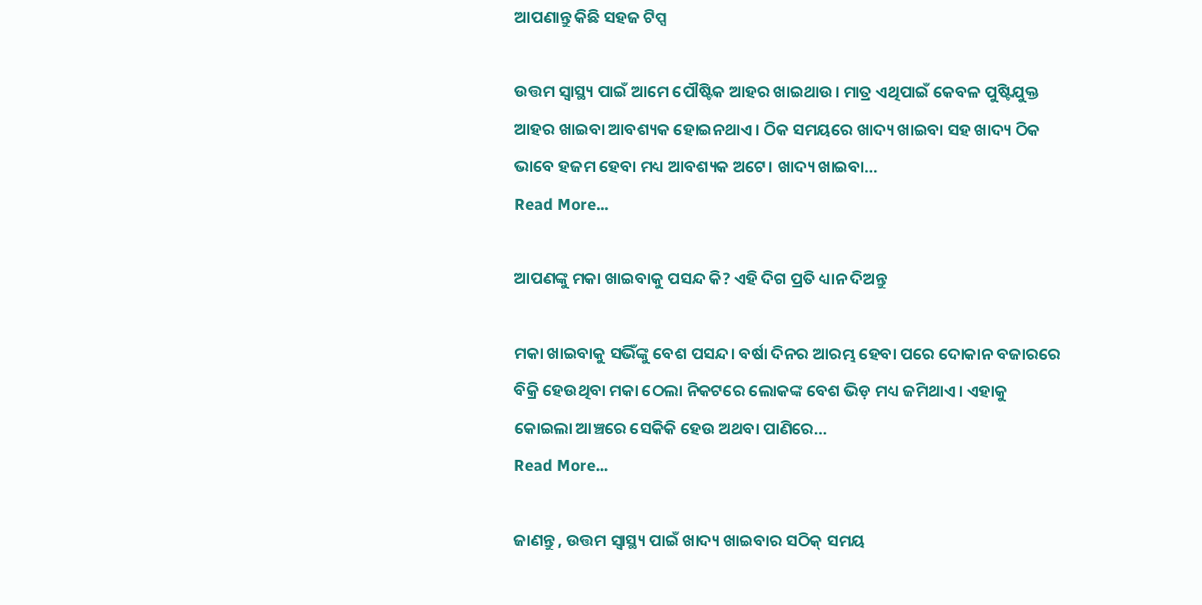ଆପଣାନ୍ତୁ କିଛି ସହଜ ଟିପ୍ସ

ଉତ୍ତମ ସ୍ୱାସ୍ଥ୍ୟ ପାଇଁ ଆମେ ପୌଷ୍ଟିକ ଆହର ଖାଇଥାଉ। ମାତ୍ର ଏଥିପାଇଁ କେବଳ ପୁଷ୍ଟିଯୁକ୍ତ ଆହର ଖାଇବା ଆବଶ୍ୟକ ହୋଇନଥାଏ। ଠିକ ସମୟରେ ଖାଦ୍ୟ ଖାଇବା ସହ ଖାଦ୍ୟ ଠିକ ଭାବେ ହଜମ ହେବା ମଧ୍ୟ ଆବଶ୍ୟକ ଅଟେ। ଖାଦ୍ୟ ଖାଇବା…
Read More...

ଆପଣଙ୍କୁ ମକା ଖାଇବାକୁ ପସନ୍ଦ କି? ଏହି ଦିଗ ପ୍ରତି ଧ୍ୟାନ ଦିଅନ୍ତୁ

ମକା ଖାଇବାକୁ ସଭିଁଙ୍କୁ ବେଶ ପସନ୍ଦ। ବର୍ଷା ଦିନର ଆରମ୍ଭ ହେବା ପରେ ଦୋକାନ ବଜାରରେ ବିକ୍ରି ହେଉଥିବା ମକା ଠେଲା ନିକଟରେ ଲୋକଙ୍କ ବେଶ ଭିଡ଼ ମଧ୍ୟ ଜମିଥାଏ। ଏହାକୁ କୋଇଲା ଆଞ୍ଚରେ ସେକିକି ହେଉ ଅଥବା ପାଣିରେ…
Read More...

ଜାଣନ୍ତୁ , ଉତ୍ତମ ସ୍ୱାସ୍ଥ୍ୟ ପାଇଁ ଖାଦ୍ୟ ଖାଇବାର ସଠିକ୍‍ ସମୟ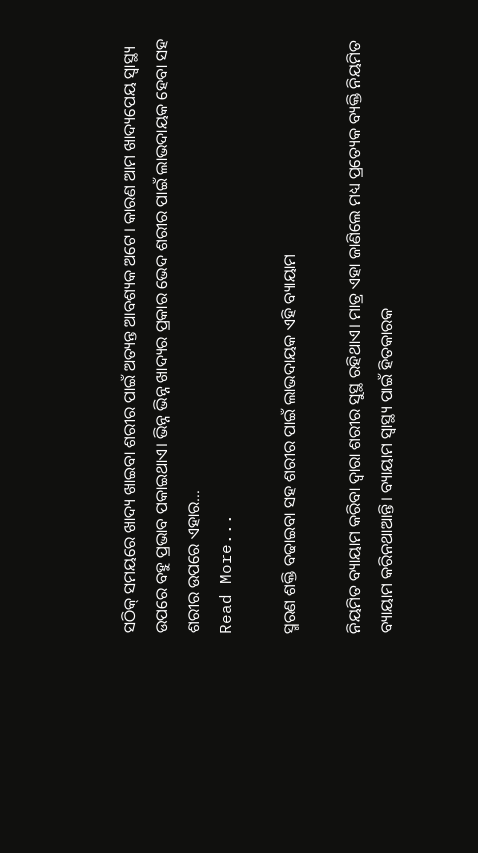ସଠିକ୍‍ ସମୟରେ ଖାଦ୍ୟ ଖାଇବା ଶରୀର ପାଇଁ ଅତ୍ୟନ୍ତ ଆବଶ୍ୟକ ଅଟେ। କାରଣ ଆମ ଖାଦ୍ୟପେୟ ସ୍ୱାସ୍ଥ୍ୟ ଉପରେ ବହୁ ପ୍ରଭାବ ପକାଇଥାଏ। ଭିନ୍ନ ଭିନ୍ନ ଖାଦ୍ୟର ପ୍ରକାର ଭେଦ ଶରୀର ପାଇଁ ଲାଭଦାୟକ ହେବା ସହ ଶରୀର ଉପରେ ଏହାର…
Read More...

ସ୍ମରଣ ଶକ୍ତି ବଢାଇବା ସହ ଶରୀର ପାଇଁ ଲାଭଦାୟକ ଏହି ବ୍ୟାୟାମ

ନିୟମିତ ବ୍ୟାୟାମ କରିବା ଦ୍ୱାରା ଶରୀର ସୁସ୍ଥ ରହିଥାଏ। ମାତ୍ର ଏହା ଜାଣିଲେ ମଧ୍ୟ ପ୍ରତ୍ୟେକ ବ୍ୟକ୍ତି ନିୟମିତ ବ୍ୟାୟାମ କରିନଥାଆନ୍ତି। ବ୍ୟାୟାମ ସ୍ୱାସ୍ଥ୍ୟ ପାଇଁ ହିତକାରକ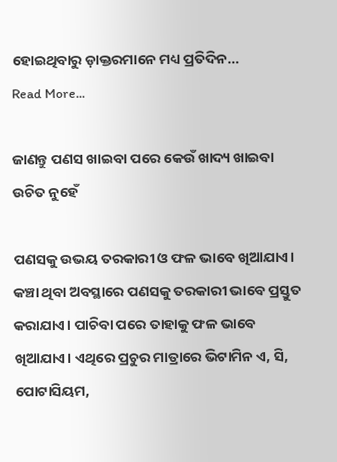ହୋଇଥିବାରୁ ଡ଼ାକ୍ତରମାନେ ମଧ୍ୟ ପ୍ରତିଦିନ…
Read More...

ଜାଣନ୍ତୁ ପଣସ ଖାଇବା ପରେ କେଉଁ ଖାଦ୍ୟ ଖାଇବା ଉଚିତ ନୁହେଁ

ପଣସକୁ ଉଭୟ ତରକାରୀ ଓ ଫଳ ଭାବେ ଖିଆଯାଏ। କଞ୍ଚା ଥିବା ଅବସ୍ଥାରେ ପଣସକୁ ତରକାରୀ ଭାବେ ପ୍ରସ୍ତୁତ କରାଯାଏ। ପାଚିବା ପରେ ତାହାକୁ ଫଳ ଭାବେ ଖିଆଯାଏ। ଏଥିରେ ପ୍ରଚୁର ମାତ୍ରାରେ ଭିଟାମିନ ଏ, ସି, ପୋଟାସିୟମ,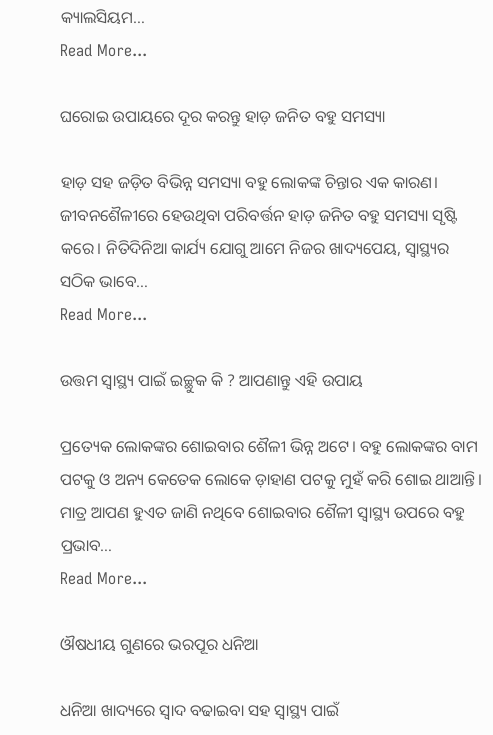କ୍ୟାଲସିୟମ…
Read More...

ଘରୋଇ ଉପାୟରେ ଦୂର କରନ୍ତୁ ହାଡ଼ ଜନିତ ବହୁ ସମସ୍ୟା

ହାଡ଼ ସହ ଜଡ଼ିତ ବିଭିନ୍ନ ସମସ୍ୟା ବହୁ ଲୋକଙ୍କ ଚିନ୍ତାର ଏକ କାରଣ। ଜୀବନଶୈଳୀରେ ହେଉଥିବା ପରିବର୍ତ୍ତନ ହାଡ଼ ଜନିତ ବହୁ ସମସ୍ୟା ସୃଷ୍ଟି କରେ। ନିତିଦିନିଆ କାର୍ଯ୍ୟ ଯୋଗୁ ଆମେ ନିଜର ଖାଦ୍ୟପେୟ, ସ୍ୱାସ୍ଥ୍ୟର ସଠିକ ଭାବେ…
Read More...

ଉତ୍ତମ ସ୍ୱାସ୍ଥ୍ୟ ପାଇଁ ଇଚ୍ଛୁକ କି ? ଆପଣାନ୍ତୁ ଏହି ଉପାୟ

ପ୍ରତ୍ୟେକ ଲୋକଙ୍କର ଶୋଇବାର ଶୈଳୀ ଭିନ୍ନ ଅଟେ। ବହୁ ଲୋକଙ୍କର ବାମ ପଟକୁ ଓ ଅନ୍ୟ କେତେକ ଲୋକେ ଡ଼ାହାଣ ପଟକୁ ମୁହଁ କରି ଶୋଇ ଥାଆନ୍ତି। ମାତ୍ର ଆପଣ ହୁଏତ ଜାଣି ନଥିବେ ଶୋଇବାର ଶୈଳୀ ସ୍ୱାସ୍ଥ୍ୟ ଉପରେ ବହୁ ପ୍ରଭାବ…
Read More...

ଔଷଧୀୟ ଗୁଣରେ ଭରପୂର ଧନିଆ

ଧନିଆ ଖାଦ୍ୟରେ ସ୍ୱାଦ ବଢାଇବା ସହ ସ୍ୱାସ୍ଥ୍ୟ ପାଇଁ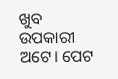ଖୁବ ଉପକାରୀ ଅଟେ। ପେଟ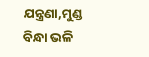ଯନ୍ତ୍ରଣା,ମୁଣ୍ଡ ବିନ୍ଧା ଭଳି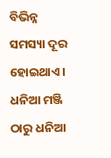ବିଭିନ୍ନ ସମସ୍ୟା ଦୂର ହୋଇଥାଏ। ଧନିଆ ମଞ୍ଜି ଠାରୁ ଧନିଆ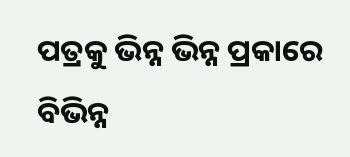ପତ୍ରକୁ ଭିନ୍ନ ଭିନ୍ନ ପ୍ରକାରେ ବିଭିନ୍ନ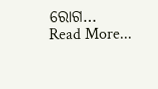ରୋଗ…
Read More...